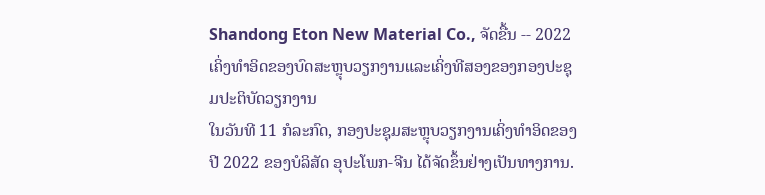Shandong Eton New Material Co., ຈັດຂື້ນ -- 2022 ເຄິ່ງທໍາອິດຂອງບົດສະຫຼຸບວຽກງານແລະເຄິ່ງທີສອງຂອງກອງປະຊຸມປະຕິບັດວຽກງານ
ໃນວັນທີ 11 ກໍລະກົດ, ກອງປະຊຸມສະຫຼຸບວຽກງານເຄິ່ງທໍາອິດຂອງປີ 2022 ຂອງບໍລິສັດ ອຸປະໂພກ-ຈີນ ໄດ້ຈັດຂຶ້ນຢ່າງເປັນທາງການ.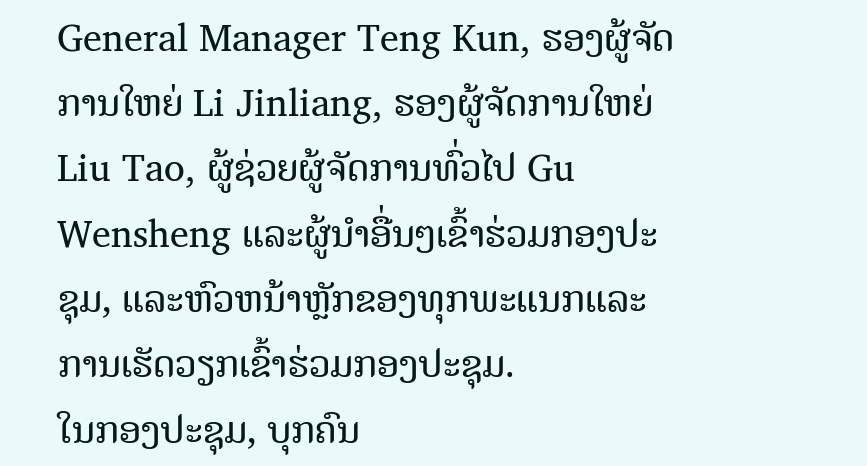General Manager Teng Kun, ຮອງຜູ້ຈັດການໃຫຍ່ Li Jinliang, ຮອງຜູ້ຈັດການໃຫຍ່ Liu Tao, ຜູ້ຊ່ວຍຜູ້ຈັດການທົ່ວໄປ Gu Wensheng ແລະຜູ້ນໍາອື່ນໆເຂົ້າຮ່ວມກອງປະຊຸມ, ແລະຫົວຫນ້າຫຼັກຂອງທຸກພະແນກແລະການເຮັດວຽກເຂົ້າຮ່ວມກອງປະຊຸມ.
ໃນກອງປະຊຸມ, ບຸກຄົນ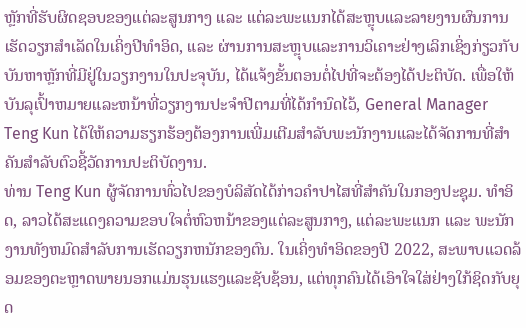ຫຼັກທີ່ຮັບຜິດຊອບຂອງແຕ່ລະສູນກາງ ແລະ ແຕ່ລະພະແນກໄດ້ສະຫຼຸບແລະລາຍງານຜົນການເຮັດວຽກສໍາເລັດໃນເຄິ່ງປີທໍາອິດ, ແລະ ຜ່ານການສະຫຼຸບແລະການວິເຄາະຢ່າງເລິກເຊິ່ງກ່ຽວກັບບັນຫາຫຼັກທີ່ມີຢູ່ໃນວຽກງານໃນປະຈຸບັນ, ໄດ້ແຈ້ງຂັ້ນຕອນຕໍ່ໄປທີ່ຈະຕ້ອງໄດ້ປະຕິບັດ. ເພື່ອໃຫ້ບັນລຸເປົ້າຫມາຍແລະຫນ້າທີ່ວຽກງານປະຈໍາປີຕາມທີ່ໄດ້ກໍານົດໄວ້, General Manager Teng Kun ໄດ້ໃຫ້ຄວາມຮຽກຮ້ອງຕ້ອງການເພີ່ມເຕີມສໍາລັບພະນັກງານແລະໄດ້ຈັດການທີ່ສໍາຄັນສໍາລັບຕົວຊີ້ວັດການປະຕິບັດງານ.
ທ່ານ Teng Kun ຜູ້ຈັດການທົ່ວໄປຂອງບໍລິສັດໄດ້ກ່າວຄໍາປາໄສທີ່ສໍາຄັນໃນກອງປະຊຸມ. ທໍາອິດ, ລາວໄດ້ສະແດງຄວາມຂອບໃຈຕໍ່ຫົວຫນ້າຂອງແຕ່ລະສູນກາງ, ແຕ່ລະພະແນກ ແລະ ພະນັກງານທັງຫມົດສໍາລັບການເຮັດວຽກຫນັກຂອງຕົນ. ໃນເຄິ່ງທໍາອິດຂອງປີ 2022, ສະພາບແວດລ້ອມຂອງຕະຫຼາດພາຍນອກແມ່ນຮຸນແຮງແລະຊັບຊ້ອນ, ແຕ່ທຸກຄົນໄດ້ເອົາໃຈໃສ່ຢ່າງໃກ້ຊິດກັບຍຸດ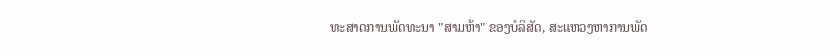ທະສາດການພັດທະນາ "ສາມຫ້າ" ຂອງບໍລິສັດ, ສະແຫວງຫາການພັດ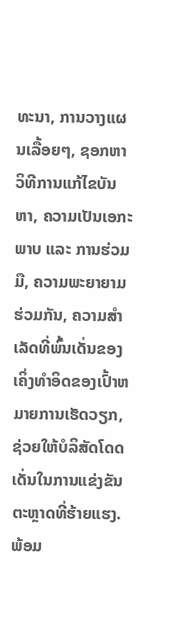ທະນາ, ການວາງແຜນເລື້ອຍໆ, ຊອກຫາວິທີການແກ້ໄຂບັນຫາ, ຄວາມເປັນເອກະພາບ ແລະ ການຮ່ວມມື, ຄວາມພະຍາຍາມຮ່ວມກັນ, ຄວາມສໍາເລັດທີ່ພົ້ນເດັ່ນຂອງເຄິ່ງທໍາອິດຂອງເປົ້າຫມາຍການເຮັດວຽກ, ຊ່ວຍໃຫ້ບໍລິສັດໂດດເດັ່ນໃນການແຂ່ງຂັນຕະຫຼາດທີ່ຮ້າຍແຮງ. ພ້ອມ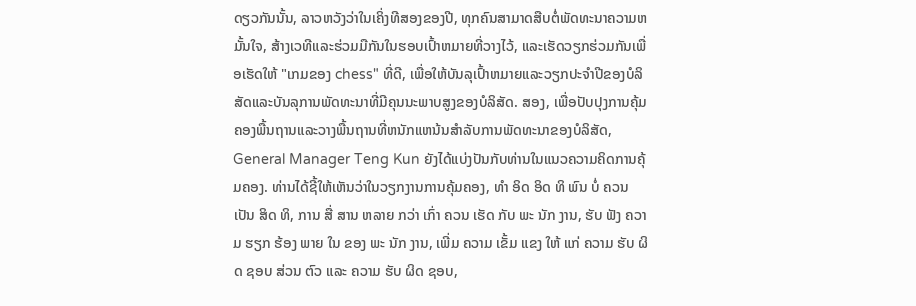ດຽວກັນນັ້ນ, ລາວຫວັງວ່າໃນເຄິ່ງທີສອງຂອງປີ, ທຸກຄົນສາມາດສືບຕໍ່ພັດທະນາຄວາມຫມັ້ນໃຈ, ສ້າງເວທີແລະຮ່ວມມືກັນໃນຮອບເປົ້າຫມາຍທີ່ວາງໄວ້, ແລະເຮັດວຽກຮ່ວມກັນເພື່ອເຮັດໃຫ້ "ເກມຂອງ chess" ທີ່ດີ, ເພື່ອໃຫ້ບັນລຸເປົ້າຫມາຍແລະວຽກປະຈໍາປີຂອງບໍລິສັດແລະບັນລຸການພັດທະນາທີ່ມີຄຸນນະພາບສູງຂອງບໍລິສັດ. ສອງ, ເພື່ອປັບປຸງການຄຸ້ມຄອງພື້ນຖານແລະວາງພື້ນຖານທີ່ຫນັກແຫນ້ນສໍາລັບການພັດທະນາຂອງບໍລິສັດ, General Manager Teng Kun ຍັງໄດ້ແບ່ງປັນກັບທ່ານໃນແນວຄວາມຄິດການຄຸ້ມຄອງ. ທ່ານໄດ້ຊີ້ໃຫ້ເຫັນວ່າໃນວຽກງານການຄຸ້ມຄອງ, ທໍາ ອິດ ອິດ ທິ ພົນ ບໍ່ ຄວນ ເປັນ ສິດ ທິ, ການ ສື່ ສານ ຫລາຍ ກວ່າ ເກົ່າ ຄວນ ເຮັດ ກັບ ພະ ນັກ ງານ, ຮັບ ຟັງ ຄວາມ ຮຽກ ຮ້ອງ ພາຍ ໃນ ຂອງ ພະ ນັກ ງານ, ເພີ່ມ ຄວາມ ເຂັ້ມ ແຂງ ໃຫ້ ແກ່ ຄວາມ ຮັບ ຜິດ ຊອບ ສ່ວນ ຕົວ ແລະ ຄວາມ ຮັບ ຜິດ ຊອບ,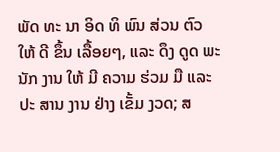ພັດ ທະ ນາ ອິດ ທິ ພົນ ສ່ວນ ຕົວ ໃຫ້ ດີ ຂຶ້ນ ເລື້ອຍໆ, ແລະ ດຶງ ດູດ ພະ ນັກ ງານ ໃຫ້ ມີ ຄວາມ ຮ່ວມ ມື ແລະ ປະ ສານ ງານ ຢ່າງ ເຂັ້ມ ງວດ; ສ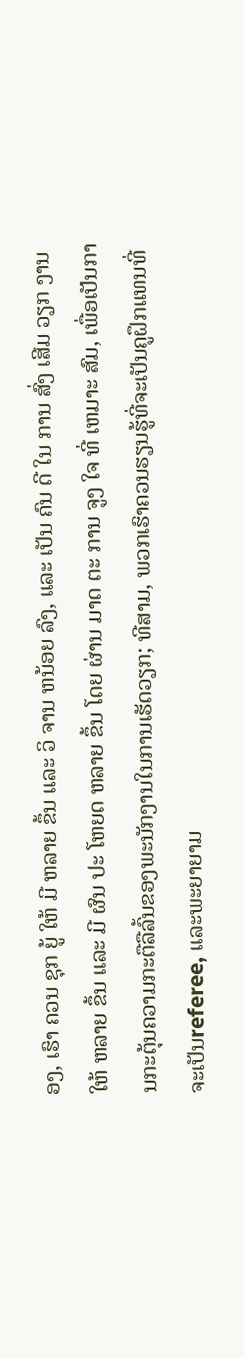ອງ, ເຮົາ ຄວນ ຊຸກ ຍູ້ ໃຫ້ ມີ ຫລາຍ ຂຶ້ນ ແລະ ວິ ຈານ ຫນ້ອຍ ລົງ, ແລະ ເປັນ ຄົນ ດີ ໃນ ການ ສົ່ງ ເສີມ ວຽກ ງານ ໃຫ້ ຫລາຍ ຂຶ້ນ ແລະ ມີ ຜົນ ປະ ໂຫຍດ ຫລາຍ ຂຶ້ນ ໂດຍ ຜ່ານ ມາດ ຕະ ການ ຈູງ ໃຈ ທີ່ ເຫມາະ ສົມ, ເພື່ອເປັນການກະຕຸ້ນຄວາມກະຕືລືລົ້ນຂອງພະນັກງານໃນການເຮັດວຽກ; ທີສາມ, ພວກເຮົາຄວນຮຽນຮູ້ທີ່ຈະເປັນຄູຝຶກແທນທີ່ຈະເປັນreferee, ແລະພະຍາຍາມ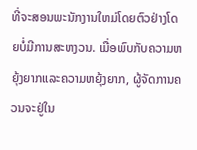ທີ່ຈະສອນພະນັກງານໃຫມ່ໂດຍຕົວຢ່າງໂດຍບໍ່ມີການສະຫງວນ. ເມື່ອພົບກັບຄວາມຫຍຸ້ງຍາກແລະຄວາມຫຍຸ້ງຍາກ, ຜູ້ຈັດການຄວນຈະຢູ່ໃນ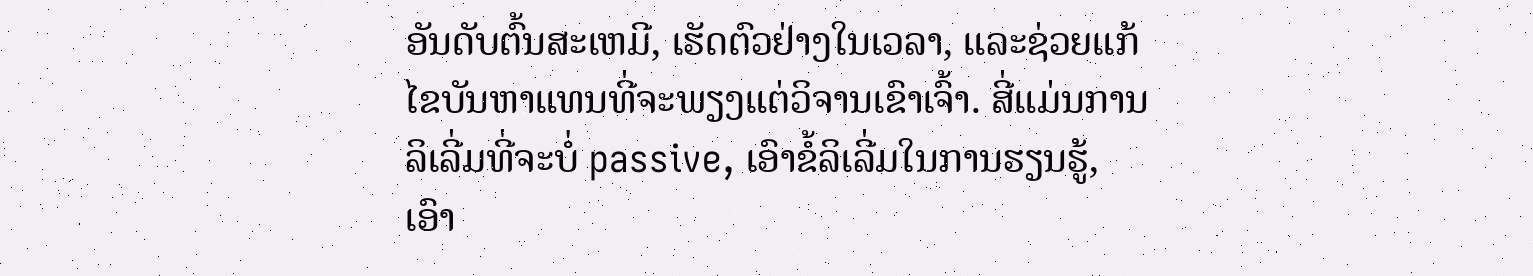ອັນດັບຕົ້ນສະເຫມີ, ເຮັດຕົວຢ່າງໃນເວລາ, ແລະຊ່ວຍແກ້ໄຂບັນຫາແທນທີ່ຈະພຽງແຕ່ວິຈານເຂົາເຈົ້າ. ສີ່ແມ່ນການລິເລີ່ມທີ່ຈະບໍ່ passive, ເອົາຂໍ້ລິເລີ່ມໃນການຮຽນຮູ້, ເອົາ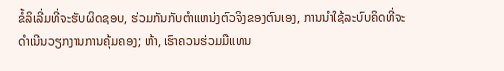ຂໍ້ລິເລີ່ມທີ່ຈະຮັບຜິດຊອບ, ຮ່ວມກັນກັບຕໍາແຫນ່ງຕົວຈິງຂອງຕົນເອງ, ການນໍາໃຊ້ລະບົບຄິດທີ່ຈະດໍາເນີນວຽກງານການຄຸ້ມຄອງ; ຫ້າ, ເຮົາຄວນຮ່ວມມືແທນ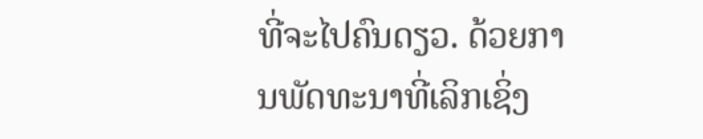ທີ່ຈະໄປຄົນດຽວ. ດ້ວຍການພັດທະນາທີ່ເລິກເຊິ່ງ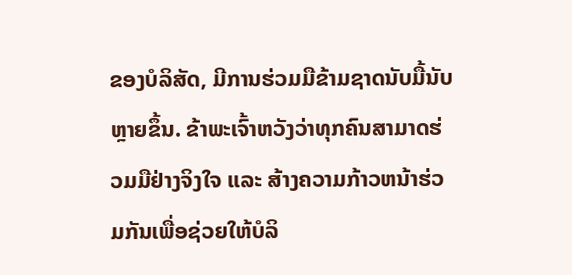ຂອງບໍລິສັດ, ມີການຮ່ວມມືຂ້າມຊາດນັບມື້ນັບຫຼາຍຂຶ້ນ. ຂ້າພະເຈົ້າຫວັງວ່າທຸກຄົນສາມາດຮ່ວມມືຢ່າງຈິງໃຈ ແລະ ສ້າງຄວາມກ້າວຫນ້າຮ່ວມກັນເພື່ອຊ່ວຍໃຫ້ບໍລິ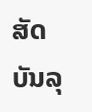ສັດບັນລຸ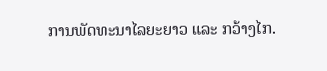ການພັດທະນາໄລຍະຍາວ ແລະ ກວ້າງໄກ.